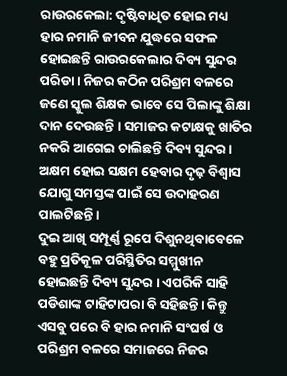ରାଉରକେଲା: ଦୃଷ୍ଟିବାଧିତ ହୋଇ ମଧ୍ୟ ହାର ନମାନି ଜୀବନ ଯୁଦ୍ଧରେ ସଫଳ ହୋଇଛନ୍ତି ରାଉରକେଲାର ଦିବ୍ୟ ସୁନ୍ଦର ପରିଡା । ନିଜର କଠିନ ପରିଶ୍ରମ ବଳରେ ଜଣେ ସ୍କୁଲ ଶିକ୍ଷକ ଭାବେ ସେ ପିଲାଙ୍କୁ ଶିକ୍ଷା ଦାନ ଦେଉଛନ୍ତି । ସମାଜର କଟାକ୍ଷକୁ ଖାତିର ନକରି ଆଗେଇ ଚାଲିଛନ୍ତି ଦିବ୍ୟ ସୁନ୍ଦର । ଅକ୍ଷମ ହୋଇ ସକ୍ଷମ ହେବାର ଦୃଢ଼ ବିଶ୍ୱାସ ଯୋଗୁ ସମସ୍ତଙ୍କ ପାଇଁ ସେ ଉଦାହରଣ ପାଲଟିଛନ୍ତି ।
ଦୁଇ ଆଖି ସମ୍ପୂର୍ଣ୍ଣ ରୂପେ ଦିଶୁନଥିବାବେଳେ ବହୁ ପ୍ରତିକୂଳ ପରିସ୍ଥିତିର ସମ୍ମୁଖୀନ ହୋଇଛନ୍ତି ଦିବ୍ୟ ସୁନ୍ଦର । ଏପରିକି ସାହି ପଡିଶାଙ୍କ ଟାହିଟାପରା ବି ସହିଛନ୍ତି। କିନ୍ତୁ ଏସବୁ ପରେ ବି ହାର ନମାନି ସଂଘର୍ଷ ଓ ପରିଶ୍ରମ ବଳରେ ସମାଜରେ ନିଜର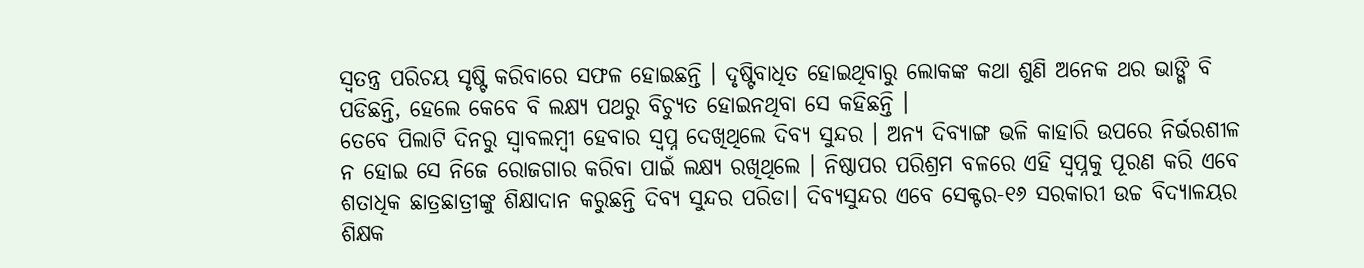ସ୍ବତନ୍ତ୍ର ପରିଚୟ ସୃଷ୍ଟି କରିବାରେ ସଫଳ ହୋଇଛନ୍ତି । ଦୃଷ୍ଟିବାଧିତ ହୋଇଥିବାରୁ ଲୋକଙ୍କ କଥା ଶୁଣି ଅନେକ ଥର ଭାଙ୍ଗି ବି ପଡିଛନ୍ତି, ହେଲେ କେବେ ବି ଲକ୍ଷ୍ୟ ପଥରୁ ବିଚ୍ୟୁତ ହୋଇନଥିବା ସେ କହିଛନ୍ତି ।
ତେବେ ପିଲାଟି ଦିନରୁ ସ୍ଵାବଲମ୍ବୀ ହେବାର ସ୍ଵପ୍ନ ଦେଖିଥିଲେ ଦିବ୍ୟ ସୁନ୍ଦର । ଅନ୍ୟ ଦିବ୍ୟାଙ୍ଗ ଭଳି କାହାରି ଉପରେ ନିର୍ଭରଶୀଳ ନ ହୋଇ ସେ ନିଜେ ରୋଜଗାର କରିବା ପାଇଁ ଲକ୍ଷ୍ୟ ରଖିଥିଲେ । ନିଷ୍ଠାପର ପରିଶ୍ରମ ବଳରେ ଏହି ସ୍ବପ୍ନକୁ ପୂରଣ କରି ଏବେ ଶତାଧିକ ଛାତ୍ରଛାତ୍ରୀଙ୍କୁ ଶିକ୍ଷାଦାନ କରୁଛନ୍ତି ଦିବ୍ୟ ସୁନ୍ଦର ପରିଡା। ଦିବ୍ୟସୁନ୍ଦର ଏବେ ସେକ୍ଟର-୧୬ ସରକାରୀ ଉଚ୍ଚ ବିଦ୍ୟାଳୟର ଶିକ୍ଷକ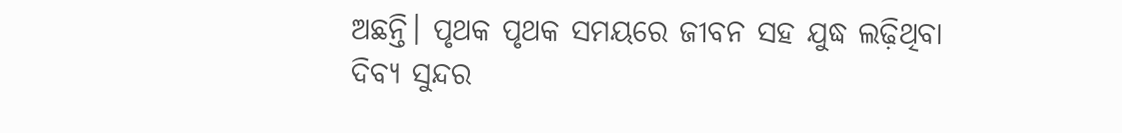ଅଛନ୍ତି। ପୃଥକ ପୃଥକ ସମୟରେ ଜୀବନ ସହ ଯୁଦ୍ଧ ଲଢ଼ିଥିବା ଦିବ୍ଯ ସୁନ୍ଦର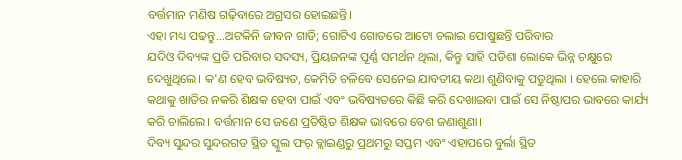ବର୍ତ୍ତମାନ ମଣିଷ ଗଢ଼ିବାରେ ଅଗ୍ରସର ହୋଇଛନ୍ତି।
ଏହା ମଧ୍ୟ ପଢନ୍ତୁ...ଅଟକିନି ଜୀବନ ଗାଡି; ଗୋଟିଏ ଗୋଡରେ ଆଟୋ ଚଲାଇ ପୋଷୁଛନ୍ତି ପରିବାର
ଯଦିଓ ଦିବ୍ୟଙ୍କ ପ୍ରତି ପରିବାର ସଦସ୍ୟ, ପ୍ରିୟଜନଙ୍କ ପୂର୍ଣ୍ଣ ସମର୍ଥନ ଥିଲା, କିନ୍ତୁ ସାହି ପଡିଶା ଲୋକେ ଭିନ୍ନ ଚକ୍ଷୁରେ ଦେଖୁଥିଲେ। କ'ଣ ହେବ ଭବିଷ୍ୟତ, କେମିତି ଚଳିବେ ସେନେଇ ଯାବତୀୟ କଥା ଶୁଣିବାକୁ ପଡୁଥିଲା । ହେଲେ କାହାରି କଥାକୁ ଖାତିର ନକରି ଶିକ୍ଷକ ହେବା ପାଇଁ ଏବଂ ଭବିଷ୍ୟତରେ କିଛି କରି ଦେଖାଇବା ପାଇଁ ସେ ନିଷ୍ଠାପର ଭାବରେ କାର୍ଯ୍ୟ କରି ଚାଲିଲେ। ବର୍ତ୍ତମାନ ସେ ଜଣେ ପ୍ରତିଷ୍ଠିତ ଶିକ୍ଷକ ଭାବରେ ବେଶ ଜଣାଶୁଣା।
ଦିବ୍ୟ ସୁନ୍ଦର ସୁନ୍ଦରଗଡ ସ୍ଥିତ ସ୍କୁଲ ଫର୍ ବ୍ଲାଇଣ୍ଡରୁ ପ୍ରଥମରୁ ସପ୍ତମ ଏବଂ ଏହାପରେ ବୁର୍ଲା ସ୍ଥିତ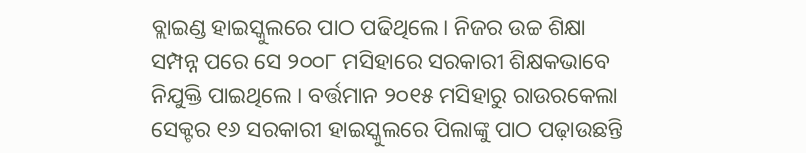ବ୍ଲାଇଣ୍ଡ ହାଇସ୍କୁଲରେ ପାଠ ପଢିଥିଲେ। ନିଜର ଉଚ୍ଚ ଶିକ୍ଷା ସମ୍ପନ୍ନ ପରେ ସେ ୨୦୦୮ ମସିହାରେ ସରକାରୀ ଶିକ୍ଷକଭାବେ ନିଯୁକ୍ତି ପାଇଥିଲେ । ବର୍ତ୍ତମାନ ୨୦୧୫ ମସିହାରୁ ରାଉରକେଲା ସେକ୍ଟର ୧୬ ସରକାରୀ ହାଇସ୍କୁଲରେ ପିଲାଙ୍କୁ ପାଠ ପଢ଼ାଉଛନ୍ତି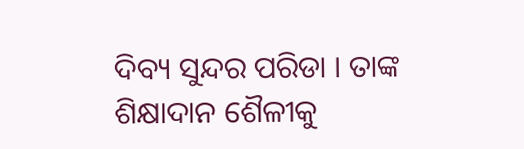ଦିବ୍ୟ ସୁନ୍ଦର ପରିଡା । ତାଙ୍କ ଶିକ୍ଷାଦାନ ଶୈଳୀକୁ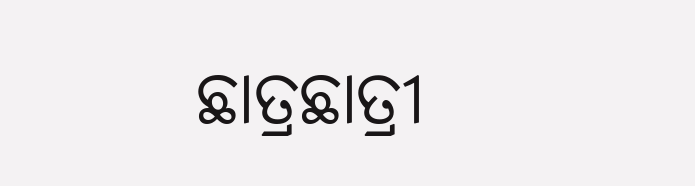ଛାତ୍ରଛାତ୍ରୀ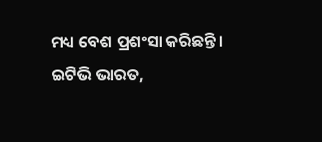ମଧ୍ୟ ବେଶ ପ୍ରଶଂସା କରିଛନ୍ତି ।
ଇଟିଭି ଭାରତ,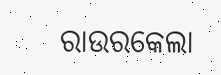ରାଉରକେଲା